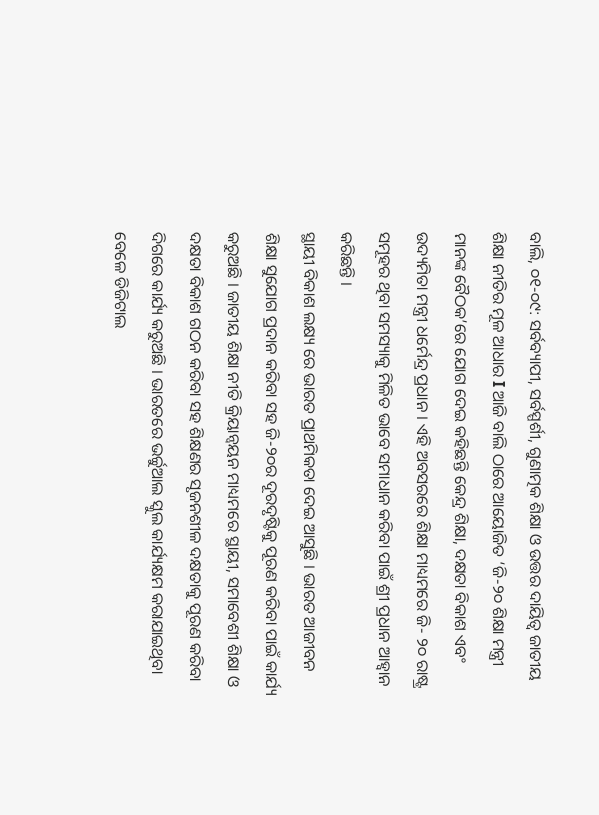ବାଲି, ୦୧-୦୯: ସର୍ବବ୍ୟାପୀ, ସର୍ବସ୍ପର୍ଶୀ, ଗୁଣାତ୍ମକ ଶିକ୍ଷା ଓ ଉତ୍ତର ଦାୟିତ୍ୱ ଜାତୀୟ ଶିକ୍ଷା ନୀତିର ମୂଳ ଆଧାର I ଆଜି ବାଲି ଠାରେ ଆୟୋଜିତ ‘ଜି-୨୦ ଶିକ୍ଷା ମନ୍ତ୍ରୀ ମାନଙ୍କ ବୈଠକ’ରେ ଯୋଗ ଦେଇ କହିଛନ୍ତି କେନ୍ଦ୍ର ଶିକ୍ଷା, ଦକ୍ଷତା ବିକାଶ ଏବଂ ଉଦ୍ୟମିତା ମନ୍ତ୍ରୀ ଧର୍ମେନ୍ଦ୍ର ପ୍ରଧାନ । ଏହି ଅବସରରେ ଶିକ୍ଷା ମାଧ୍ୟମରେ ଜି- ୨୦ ରାଷ୍ଟ୍ର ସମୂହର ଥିବା ସମସ୍ୟାକୁ ମିଳିତ ଭାବେ ସମାଧାନ କରିବା ପାଇଁ ଶ୍ରୀ ପ୍ରଧାନ ଆହ୍ୱାନ କରିଛନ୍ତି ।
ସ୍ଥାୟୀ ବିକାଶ ଲକ୍ଷ୍ୟ ରେ ଭାରତ ପ୍ରାଥମିକତା ଦେଇ ଆସୁଛି । ଭାରତ ଆଜୀବନ ଶିକ୍ଷା ସୁଯୋଗ ପ୍ରଦାନ କରିବା ସହ ଜି-୨୦ର ଦୂରଦୃଷ୍ଟିକୁ ପୂରଣ କରିବା ପାଇଁ କାର୍ଯ୍ୟ କରୁଅଛି । ଜାତୀୟ ଶିକ୍ଷା ନୀତି କ୍ରିୟାନ୍ୱୟନ ମାଧ୍ୟମରେ ସ୍ଥାୟୀ, ସମାବେଶୀ ଶିକ୍ଷା ଓ ଦକ୍ଷତା ବିକାଶ ଗଠନ କରିବା ସହ ଶିକ୍ଷଣର ସୃଜନଶୀଳ ଦକ୍ଷତାକୁ ପୂରଣ କରିବା ଦିଗରେ କାର୍ଯ୍ୟ କରୁଅଛି । ଭାରତରେ ଭର୍ଚ୍ଚୁଆଲ ସ୍କୁଲ କାର୍ଯ୍ୟକ୍ଷମ କରାଯାଇଥିବା ବେଳେ ଡିଜିଟାଲ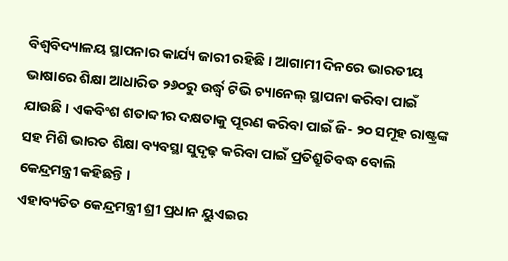ବିଶ୍ୱବିଦ୍ୟାଳୟ ସ୍ଥାପନାର କାର୍ଯ୍ୟ ଜାରୀ ରହିଛି । ଆଗାମୀ ଦିନରେ ଭାରତୀୟ ଭାଷାରେ ଶିକ୍ଷା ଆଧାରିତ ୨୬୦ରୁ ଉର୍ଦ୍ଧ୍ୱ ଟିଭି ଚ୍ୟାନେଲ୍ ସ୍ଥାପନା କରିବା ପାଇଁ ଯାଉଛି । ଏକବିଂଶ ଶତାବ୍ଦୀର ଦକ୍ଷତାକୁ ପୂରଣ କରିବା ପାଇଁ ଜି- ୨୦ ସମୂହ ରାଷ୍ଟ୍ରଙ୍କ ସହ ମିଶି ଭାରତ ଶିକ୍ଷା ବ୍ୟବସ୍ଥା ସୁଦୃଢ଼ କରିବା ପାଇଁ ପ୍ରତିଶ୍ରୁତିବଦ୍ଧ ବୋଲି କେନ୍ଦ୍ରମନ୍ତ୍ରୀ କହିଛନ୍ତି ।
ଏହାବ୍ୟତିତ କେନ୍ଦ୍ରମନ୍ତ୍ରୀ ଶ୍ରୀ ପ୍ରଧାନ ୟୁଏଇର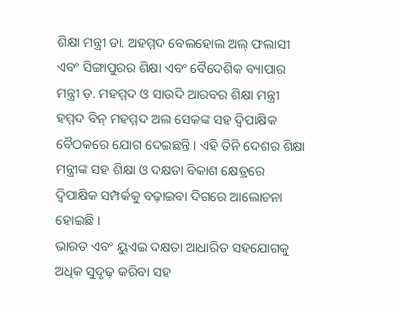ଶିକ୍ଷା ମନ୍ତ୍ରୀ ଡା. ଅହମ୍ମଦ ବେଲହୋଲ ଅଲ୍ ଫଲାସୀ ଏବଂ ସିଙ୍ଗାପୁରର ଶିକ୍ଷା ଏବଂ ବୈଦେଶିକ ବ୍ୟାପାର ମନ୍ତ୍ରୀ ଡ଼. ମହମ୍ମଦ ଓ ସାଉଦି ଆରବର ଶିକ୍ଷା ମନ୍ତ୍ରୀ ହମ୍ମଦ ବିନ୍ ମହମ୍ମଦ ଅଲ ସେକଙ୍କ ସହ ଦ୍ୱିପାକ୍ଷିକ ବୈଠକରେ ଯୋଗ ଦେଇଛନ୍ତି । ଏହି ତିନି ଦେଶର ଶିକ୍ଷା ମନ୍ତ୍ରୀଙ୍କ ସହ ଶିକ୍ଷା ଓ ଦକ୍ଷତା ବିକାଶ କ୍ଷେତ୍ରରେ ଦ୍ୱିପାକ୍ଷିକ ସମ୍ପର୍କକୁ ବଢ଼ାଇବା ଦିଗରେ ଆଲୋଚନା ହୋଇଛି ।
ଭାରତ ଏବଂ ୟୁଏଇ ଦକ୍ଷତା ଆଧାରିତ ସହଯୋଗକୁ ଅଧିକ ସୁଦୃଢ଼ କରିବା ସହ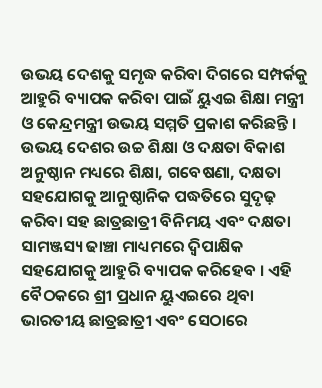ଉଭୟ ଦେଶକୁ ସମୃଦ୍ଧ କରିବା ଦିଗରେ ସମ୍ପର୍କକୁ ଆହୁରି ବ୍ୟାପକ କରିବା ପାଇଁ ୟୁଏଇ ଶିକ୍ଷା ମନ୍ତ୍ରୀ ଓ କେନ୍ଦ୍ରମନ୍ତ୍ରୀ ଉଭୟ ସମ୍ମତି ପ୍ରକାଶ କରିଛନ୍ତି । ଉଭୟ ଦେଶର ଉଚ୍ଚ ଶିକ୍ଷା ଓ ଦକ୍ଷତା ବିକାଶ ଅନୁଷ୍ଠାନ ମଧ୍ୟରେ ଶିକ୍ଷା, ଗବେଷଣା, ଦକ୍ଷତା ସହଯୋଗକୁ ଆନୁଷ୍ଠାନିକ ପଦ୍ଧତିରେ ସୁଦୃଢ଼ କରିବା ସହ ଛାତ୍ରଛାତ୍ରୀ ବିନିମୟ ଏବଂ ଦକ୍ଷତା ସାମଞ୍ଜସ୍ୟ ଢାଞ୍ଚା ମାଧ୍ୟମରେ ଦ୍ୱିପାକ୍ଷିକ ସହଯୋଗକୁ ଆହୁରି ବ୍ୟାପକ କରିହେବ । ଏହି ବୈଠକରେ ଶ୍ରୀ ପ୍ରଧାନ ୟୁଏଇରେ ଥିବା ଭାରତୀୟ ଛାତ୍ରଛାତ୍ରୀ ଏବଂ ସେଠାରେ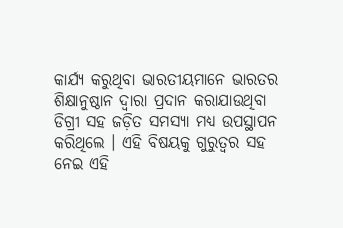କାର୍ଯ୍ୟ କରୁଥିବା ଭାରତୀୟମାନେ ଭାରତର ଶିକ୍ଷାନୁଷ୍ଠାନ ଦ୍ୱାରା ପ୍ରଦାନ କରାଯାଉଥିବା ଡିଗ୍ରୀ ସହ ଜଡ଼ିତ ସମସ୍ୟା ମଧ୍ୟ ଉପସ୍ଥାପନ କରିଥିଲେ । ଏହି ବିଷୟକୁ ଗୁରୁତ୍ୱର ସହ ନେଇ ଏହି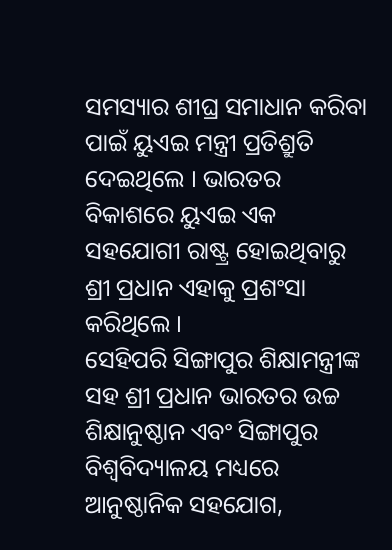ସମସ୍ୟାର ଶୀଘ୍ର ସମାଧାନ କରିବା ପାଇଁ ୟୁଏଇ ମନ୍ତ୍ରୀ ପ୍ରତିଶ୍ରୁତି ଦେଇଥିଲେ । ଭାରତର ବିକାଶରେ ୟୁଏଇ ଏକ ସହଯୋଗୀ ରାଷ୍ଟ୍ର ହୋଇଥିବାରୁ ଶ୍ରୀ ପ୍ରଧାନ ଏହାକୁ ପ୍ରଶଂସା କରିଥିଲେ ।
ସେହିପରି ସିଙ୍ଗାପୁର ଶିକ୍ଷାମନ୍ତ୍ରୀଙ୍କ ସହ ଶ୍ରୀ ପ୍ରଧାନ ଭାରତର ଉଚ୍ଚ ଶିକ୍ଷାନୁଷ୍ଠାନ ଏବଂ ସିଙ୍ଗାପୁର ବିଶ୍ୱବିଦ୍ୟାଳୟ ମଧ୍ୟରେ ଆନୁଷ୍ଠାନିକ ସହଯୋଗ,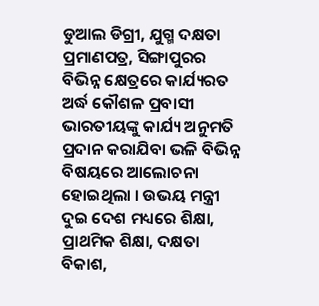ଡୁଆଲ ଡିଗ୍ରୀ, ଯୁଗ୍ମ ଦକ୍ଷତା ପ୍ରମାଣପତ୍ର, ସିଙ୍ଗାପୁରର ବିଭିନ୍ନ କ୍ଷେତ୍ରରେ କାର୍ଯ୍ୟରତ ଅର୍ଦ୍ଧ କୌଶଳ ପ୍ରବାସୀ ଭାରତୀୟଙ୍କୁ କାର୍ଯ୍ୟ ଅନୁମତି ପ୍ରଦାନ କରାଯିବା ଭଳି ବିଭିନ୍ନ ବିଷୟରେ ଆଲୋଚନା ହୋଇଥିଲା । ଉଭୟ ମନ୍ତ୍ରୀ ଦୁଇ ଦେଶ ମଧ୍ୟରେ ଶିକ୍ଷା, ପ୍ରାଥମିକ ଶିକ୍ଷା, ଦକ୍ଷତା ବିକାଶ,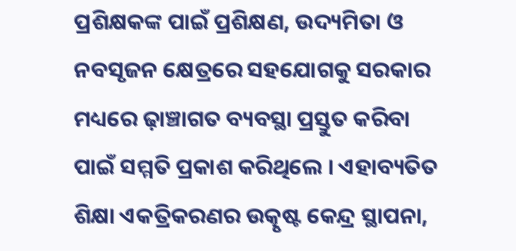ପ୍ରଶିକ୍ଷକଙ୍କ ପାଇଁ ପ୍ରଶିକ୍ଷଣ, ଉଦ୍ୟମିତା ଓ ନବସୃଜନ କ୍ଷେତ୍ରରେ ସହଯୋଗକୁ ସରକାର ମଧ୍ୟରେ ଢ଼ାଞ୍ଚାଗତ ବ୍ୟବସ୍ଥା ପ୍ରସ୍ତୁତ କରିବା ପାଇଁ ସମ୍ମତି ପ୍ରକାଶ କରିଥିଲେ । ଏହାବ୍ୟତିତ ଶିକ୍ଷା ଏକତ୍ରିକରଣର ଉତ୍କୃଷ୍ଟ କେନ୍ଦ୍ର ସ୍ଥାପନା,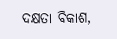ଦକ୍ଷତା ବିକାଶ,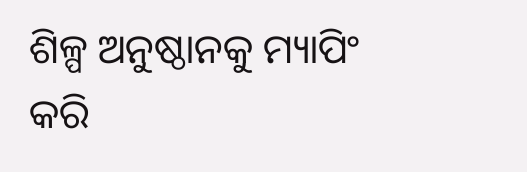ଶିଳ୍ପ ଅନୁଷ୍ଠାନକୁ ମ୍ୟାପିଂ କରି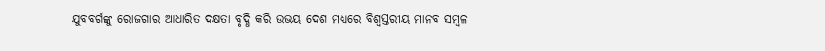ଯୁବବର୍ଗଙ୍କୁ ରୋଜଗାର ଆଧାରିତ ଦକ୍ଷତା ବୃଦ୍ଧି କରି ଉଭୟ ଦେଶ ମଧ୍ୟରେ ବିଶ୍ୱସ୍ତରୀୟ ମାନବ ସମ୍ବଳ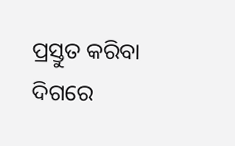ପ୍ରସ୍ତୁତ କରିବା ଦିଗରେ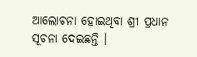ଆଲୋଚନା ହୋଇଥିବା ଶ୍ରୀ ପ୍ରଧାନ ସୂଚନା ଦେଇଛନ୍ତି ।